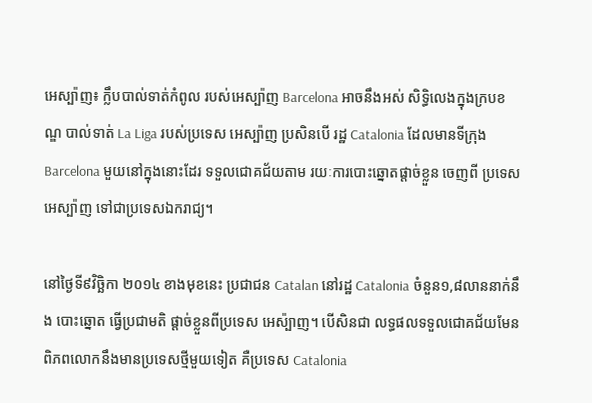អេស្ប៉ាញ៖ ក្លឹបបាល់ទាត់កំពូល របស់អេស្ប៉ាញ Barcelona អាចនឹងអស់ សិទ្ធិលេងក្នុងក្របខណ្ឌ បាល់ទាត់ La Liga របស់ប្រទេស អេស្ប៉ាញ ប្រសិនបើ រដ្ឋ Catalonia ដែលមានទីក្រុង Barcelona មួយនៅក្នុងនោះដែរ ទទួលជោគជ័យតាម រយៈការបោះឆ្នោតផ្តាច់ខ្លួន ចេញពី ប្រទេសអេស្ប៉ាញ ទៅជាប្រទេសឯករាជ្យ។

នៅថ្ងៃទី៩វិច្ឆិកា ២០១៤ ខាងមុខនេះ ប្រជាជន Catalan នៅរដ្ឋ Catalonia ចំនួន១,៨លាននាក់នឹង បោះឆ្នោត ធ្វើប្រជាមតិ ផ្ដាច់ខ្លួនពីប្រទេស អេស៉្បាញ។ បើសិនជា លទ្ធផលទទួលជោគជ័យមែន ពិភពលោកនឹងមានប្រទេសថ្មីមួយទៀត គឺប្រទេស Catalonia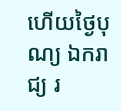ហើយថ្ងៃបុណ្យ ឯករាជ្យ រ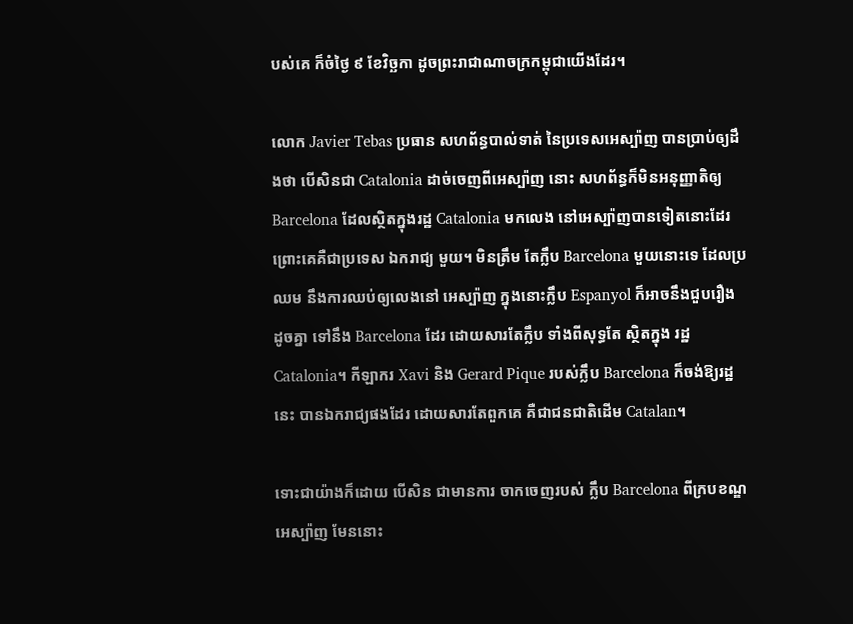បស់គេ ក៏ចំថ្ងៃ ៩ ខែវិច្ឆកា ដូចព្រះរាជាណាចក្រកម្ពុជាយើងដែរ។

លោក Javier Tebas ប្រធាន សហព័ន្ធបាល់ទាត់ នៃប្រទេសអេស្ប៉ាញ បានប្រាប់ឲ្យដឹងថា បើសិនជា Catalonia ដាច់ចេញពីអេស្ប៉ាញ នោះ សហព័ន្ធក៏មិនអនុញ្ញាតិឲ្យ Barcelona ដែលស្ថិតក្នុងរដ្ឋ Catalonia មកលេង នៅអេស្ប៉ាញបានទៀតនោះដែរ ព្រោះគេគឺជាប្រទេស ឯករាជ្យ មួយ។ មិនត្រឹម តែក្លឹប Barcelona មួយនោះទេ ដែលប្រឈម នឹងការឈប់ឲ្យលេងនៅ អេស្ប៉ាញ ក្នុងនោះក្លឹប Espanyol ក៏អាចនឹងជួបរឿង ដូចគ្នា ទៅនឹង Barcelona ដែរ ដោយសារតែក្លឹប ទាំងពីសុទ្ធតែ ស្ថិតក្នុង រដ្ឋCatalonia។ កីឡាករ Xavi និង Gerard Pique របស់ក្លឹប Barcelona ក៏ចង់ឱ្យរដ្ឋនេះ បានឯករាជ្យផងដែរ ដោយសារតែពួកគេ គឺជាជនជាតិដើម Catalan។

ទោះជាយ៉ាងក៏ដោយ បើសិន ជាមានការ ចាកចេញរបស់ ក្លឹប Barcelona ពីក្របខណ្ឌអេស្ប៉ាញ មែននោះ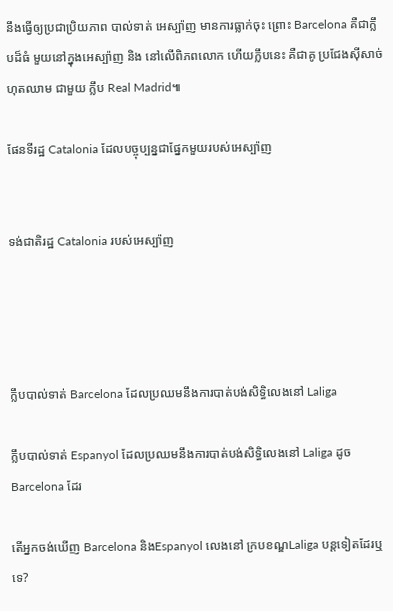នឹងធ្វើឲ្យប្រជាប្រិយភាព បាល់ទាត់ អេស្ប៉ាញ មានការធ្លាក់ចុះ ព្រោះ Barcelona គឺជាក្លឹបដ៏ធំ មួយនៅក្នុងអេស្ប៉ាញ និង នៅលើពិភពលោក ហើយក្លឹបនេះ គឺជាគូ ប្រជែងស៊ីសាច់ ហុតឈាម ជាមួយ ក្លឹប Real Madrid៕

ផែនទីរដ្ឋ Catalonia ដែលបច្ចុប្បន្នជាផ្នែកមួយរបស់អេស្ប៉ាញ


ទង់ជាតិរដ្ឋ Catalonia របស់អេស្ប៉ាញ




ក្លឹបបាល់ទាត់ Barcelona ដែលប្រឈមនឹងការបាត់បង់សិទ្ធិលេងនៅ Laliga

ក្លឹបបាល់ទាត់ Espanyol ដែលប្រឈមនឹងការបាត់បង់សិទ្ធិលេងនៅ Laliga ដូច Barcelona ដែរ

តើអ្នកចង់ឃើញ Barcelona និងEspanyol លេងនៅ ក្របខណ្ឌLaliga បន្តទៀតដែរឬទេ?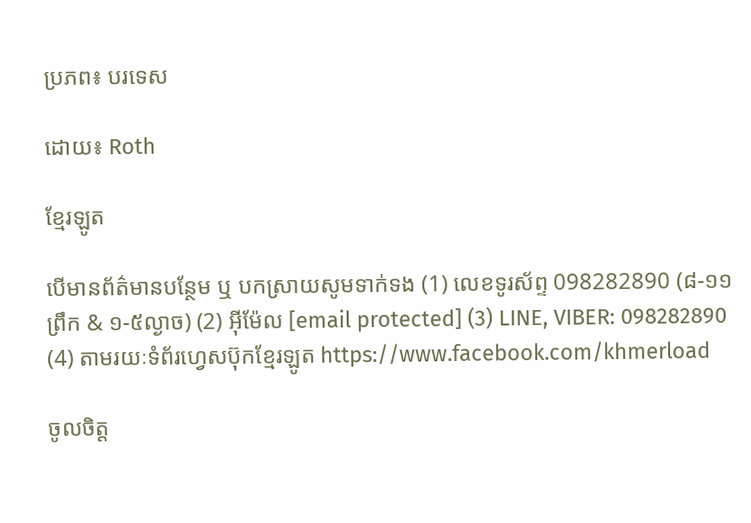ប្រភព៖ បរទេស

ដោយ៖ Roth

ខ្មែរឡូត

បើមានព័ត៌មានបន្ថែម ឬ បកស្រាយសូមទាក់ទង (1) លេខទូរស័ព្ទ 098282890 (៨-១១ព្រឹក & ១-៥ល្ងាច) (2) អ៊ីម៉ែល [email protected] (3) LINE, VIBER: 098282890 (4) តាមរយៈទំព័រហ្វេសប៊ុកខ្មែរឡូត https://www.facebook.com/khmerload

ចូលចិត្ត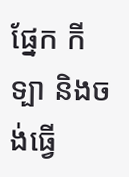ផ្នែក កីទ្បា និងចង់ធ្វើ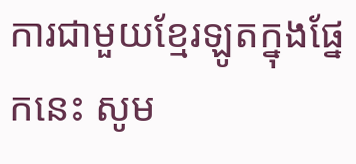ការជាមួយខ្មែរឡូតក្នុងផ្នែកនេះ សូម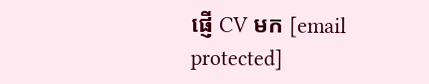ផ្ញើ CV មក [email protected]